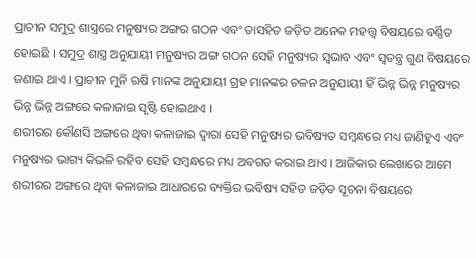ପ୍ରାଚୀନ ସମୁଦ୍ର ଶାସ୍ତ୍ରରେ ମନୁଷ୍ୟର ଅଙ୍ଗର ଗଠନ ଏବଂ ତାସହିତ ଜଡ଼ିତ ଅନେକ ମହତ୍ତ୍ୱ ବିଷୟରେ ବର୍ଣ୍ଣିତ ହୋଇଛି । ସମୁଦ୍ର ଶାସ୍ତ୍ର ଅନୁଯାୟୀ ମନୁଷ୍ୟର ଅଙ୍ଗ ଗଠନ ସେହି ମନୁଷ୍ୟର ସ୍ୱଭାବ ଏବଂ ସ୍ୱତନ୍ତ୍ର ଗୁଣ ବିଷୟରେ ଜଣାଇ ଥାଏ । ପ୍ରାଚୀନ ମୁନି ଋଷି ମାନଙ୍କ ଅନୁଯାୟୀ ଗ୍ରହ ମାନଙ୍କର ଚଳନ ଅନୁଯାୟୀ ହିଁ ଭିନ୍ନ ଭିନ୍ନ ମନୁଷ୍ୟର ଭିନ୍ନ ଭିନ୍ନ ଅଙ୍ଗରେ କଳାଜାଇ ସୃଷ୍ଟି ହୋଇଥାଏ ।
ଶରୀରର କୌଣସି ଅଙ୍ଗରେ ଥିବା କଳାଜାଇ ଦ୍ୱାରା ସେହି ମନୁଷ୍ୟର ଭବିଷ୍ୟତ ସମ୍ବନ୍ଧରେ ମଧ୍ୟ ଜାଣିହୁଏ ଏବଂ ମନୁଷ୍ୟର ଭାଗ୍ୟ କିଭଳି ରହିବ ସେହି ସମ୍ବନ୍ଧରେ ମଧ୍ୟ ଅବଗତ କରାଇ ଥାଏ । ଆଜିକାର ଲେଖାରେ ଆମେ ଶରୀରର ଅଙ୍ଗରେ ଥିବା କଳାଜାଇ ଆଧାରରେ ବ୍ୟକ୍ତିର ଭବିଷ୍ୟ ସହିତ ଜଡ଼ିତ ସୂଚନା ବିଷୟରେ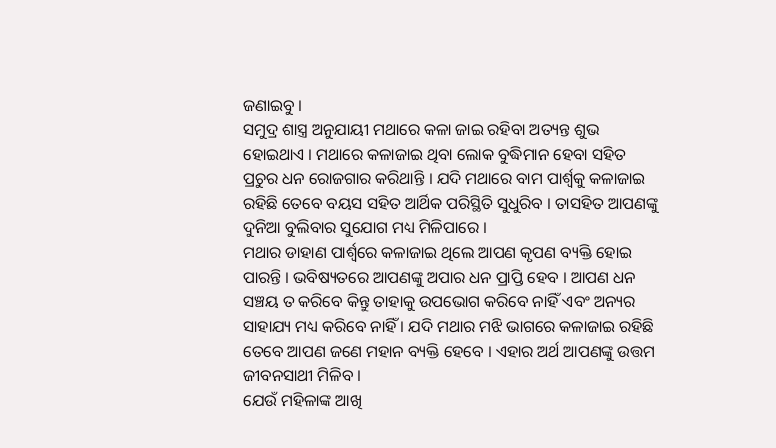ଜଣାଇବୁ ।
ସମୁଦ୍ର ଶାସ୍ତ୍ର ଅନୁଯାୟୀ ମଥାରେ କଳା ଜାଇ ରହିବା ଅତ୍ୟନ୍ତ ଶୁଭ ହୋଇଥାଏ । ମଥାରେ କଳାଜାଇ ଥିବା ଲୋକ ବୁଦ୍ଧିମାନ ହେବା ସହିତ ପ୍ରଚୁର ଧନ ରୋଜଗାର କରିଥାନ୍ତି । ଯଦି ମଥାରେ ବାମ ପାର୍ଶ୍ୱକୁ କଳାଜାଇ ରହିଛି ତେବେ ବୟସ ସହିତ ଆର୍ଥିକ ପରିସ୍ଥିତି ସୁଧୁରିବ । ତାସହିତ ଆପଣଙ୍କୁ ଦୁନିଆ ବୁଲିବାର ସୁଯୋଗ ମଧ୍ୟ ମିଳିପାରେ ।
ମଥାର ଡାହାଣ ପାର୍ଶ୍ଵରେ କଳାଜାଇ ଥିଲେ ଆପଣ କୃପଣ ବ୍ୟକ୍ତି ହୋଇ ପାରନ୍ତି । ଭବିଷ୍ୟତରେ ଆପଣଙ୍କୁ ଅପାର ଧନ ପ୍ରାପ୍ତି ହେବ । ଆପଣ ଧନ ସଞ୍ଚୟ ତ କରିବେ କିନ୍ତୁ ତାହାକୁ ଉପଭୋଗ କରିବେ ନାହିଁ ଏବଂ ଅନ୍ୟର ସାହାଯ୍ୟ ମଧ୍ୟ କରିବେ ନାହିଁ । ଯଦି ମଥାର ମଝି ଭାଗରେ କଳାଜାଇ ରହିଛି ତେବେ ଆପଣ ଜଣେ ମହାନ ବ୍ୟକ୍ତି ହେବେ । ଏହାର ଅର୍ଥ ଆପଣଙ୍କୁ ଉତ୍ତମ ଜୀବନସାଥୀ ମିଳିବ ।
ଯେଉଁ ମହିଳାଙ୍କ ଆଖି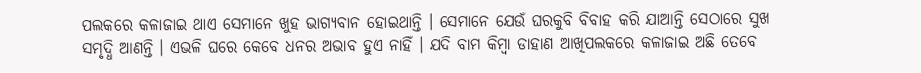ପଲକରେ କଳାଜାଇ ଥାଏ ସେମାନେ ଖୁହ ଭାଗ୍ୟବାନ ହୋଇଥାନ୍ତି । ସେମାନେ ଯେଉଁ ଘରକୁବି ବିବାହ କରି ଯାଆନ୍ତି ସେଠାରେ ସୁଖ ସମୃଦ୍ଧି ଆଣନ୍ତି । ଏଭଳି ଘରେ କେବେ ଧନର ଅଭାବ ହୁଏ ନାହିଁ । ଯଦି ବାମ କିମ୍ବା ଡାହାଣ ଆଖିପଲକରେ କଳାଜାଇ ଅଛି ତେବେ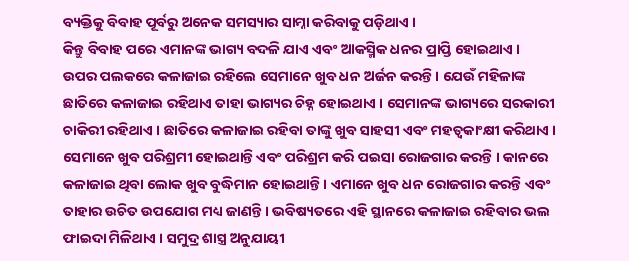ବ୍ୟକ୍ତିକୁ ବିବାହ ପୂର୍ବରୁ ଅନେକ ସମସ୍ୟାର ସାମ୍ନା କରିବାକୁ ପଡ଼ିଥାଏ ।
କିନ୍ତୁ ବିବାହ ପରେ ଏମାନଙ୍କ ଭାଗ୍ୟ ବଦଳି ଯାଏ ଏବଂ ଆକସ୍ମିକ ଧନର ପ୍ରାପ୍ତି ହୋଇଥାଏ । ଉପର ପଲକରେ କଳାଜାଇ ରହିଲେ ସେମାନେ ଖୁବ ଧନ ଅର୍ଜନ କରନ୍ତି । ଯେଉଁ ମହିଳାଙ୍କ ଛାତିରେ କଳାଜାଇ ରହିଥାଏ ତାହା ଭାଗ୍ୟର ଚିହ୍ନ ହୋଇଥାଏ । ସେମାନଙ୍କ ଭାଗ୍ୟରେ ସରକାରୀ ଚାକିରୀ ରହିଥାଏ । ଛାତିରେ କଳାଜାଇ ରହିବା ତାଙ୍କୁ ଖୁବ ସାହସୀ ଏବଂ ମହତ୍ୱକାଂକ୍ଷୀ କରିଥାଏ ।
ସେମାନେ ଖୁବ ପରିଶ୍ରମୀ ହୋଇଥାନ୍ତି ଏବଂ ପରିଶ୍ରମ କରି ପଇସା ରୋଜଗାର କରନ୍ତି । କାନରେ କଳାଜାଇ ଥିବା ଲୋକ ଖୁବ ବୁଦ୍ଧିମାନ ହୋଇଥାନ୍ତି । ଏମାନେ ଖୁବ ଧନ ରୋଜଗାର କରନ୍ତି ଏବଂ ତାହାର ଉଚିତ ଉପଯୋଗ ମଧ୍ୟ ଜାଣନ୍ତି । ଭବିଷ୍ୟତରେ ଏହି ସ୍ଥାନରେ କଳାଜାଇ ରହିବାର ଭଲ ଫାଇଦା ମିଳିଥାଏ । ସମୁଦ୍ର ଶାସ୍ତ୍ର ଅନୁଯାୟୀ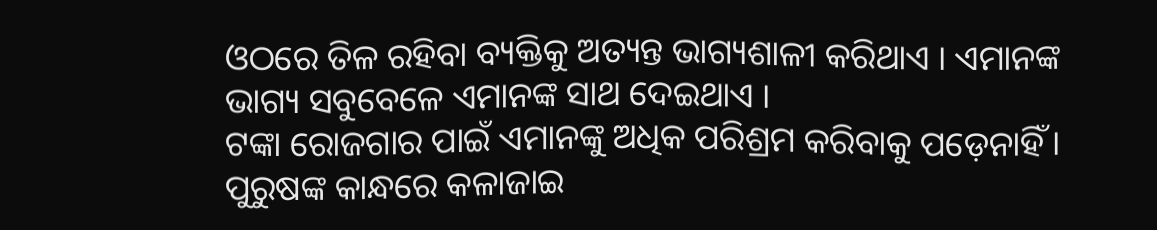ଓଠରେ ତିଳ ରହିବା ବ୍ୟକ୍ତିକୁ ଅତ୍ୟନ୍ତ ଭାଗ୍ୟଶାଳୀ କରିଥାଏ । ଏମାନଙ୍କ ଭାଗ୍ୟ ସବୁବେଳେ ଏମାନଙ୍କ ସାଥ ଦେଇଥାଏ ।
ଟଙ୍କା ରୋଜଗାର ପାଇଁ ଏମାନଙ୍କୁ ଅଧିକ ପରିଶ୍ରମ କରିବାକୁ ପଡ଼େନାହିଁ । ପୁରୁଷଙ୍କ କାନ୍ଧରେ କଳାଜାଇ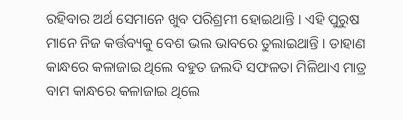ରହିବାର ଅର୍ଥ ସେମାନେ ଖୁବ ପରିଶ୍ରମୀ ହୋଇଥାନ୍ତି । ଏହି ପୁରୁଷ ମାନେ ନିଜ କର୍ତ୍ତବ୍ୟକୁ ବେଶ ଭଲ ଭାବରେ ତୁଲାଇଥାନ୍ତି । ଡାହାଣ କାନ୍ଧରେ କଳାଜାଇ ଥିଲେ ବହୁତ ଜଲଦି ସଫଳତା ମିଳିଥାଏ ମାତ୍ର ବାମ କାନ୍ଧରେ କଳାଜାଇ ଥିଲେ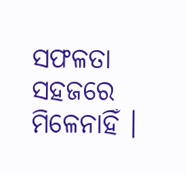ସଫଳତା ସହଜରେ ମିଳେନାହିଁ ।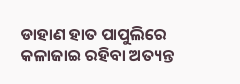ଡାହାଣ ହାତ ପାପୁଲିରେ କଳାଜାଇ ରହିବା ଅତ୍ୟନ୍ତ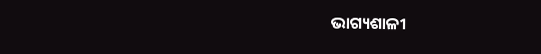ଭାଗ୍ୟଶାଳୀ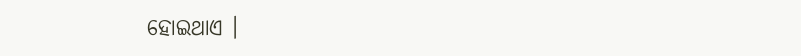ହୋଇଥାଏ ।